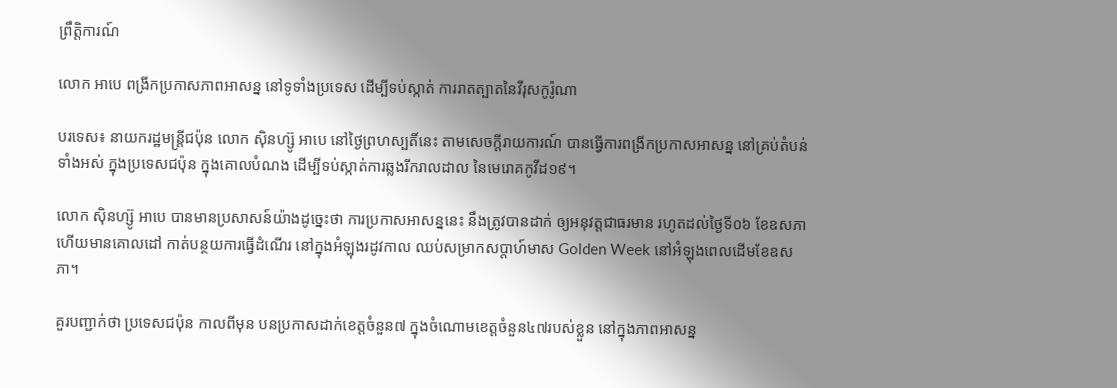ព្រឹត្តិការណ៍

លោក អាបេ ពង្រីកប្រកាសភាពអាសន្ន នៅទូទាំងប្រទេស ដើម្បីទប់ស្កាត់ ការរាតត្បាតនៃវីរុសកូរ៉ូណា

បរទេស៖ នាយករដ្ឋមន្ត្រីជប៉ុន លោក ស៊ិនហ្ស៊ូ អាបេ នៅថ្ងៃព្រហស្បតិ៍នេះ តាមសេចក្តីរាយការណ៍ បានធ្វើការពង្រីកប្រកាសអាសន្ន នៅគ្រប់តំបន់ទាំងអស់ ក្នុងប្រទេសជប៉ុន ក្នុងគោលបំណង ដើម្បីទប់ស្កាត់ការឆ្លងរីករាលដាល នៃមេរោគកូវីដ១៩។

លោក ស៊ិនហ្ស៊ូ អាបេ បានមានប្រសាសន៍យ៉ាងដូច្នេះថា ការប្រកាសអាសន្ននេះ នឹងត្រូវបានដាក់ ឲ្យអនុវត្តជាធរមាន រហូតដល់ថ្ងៃទី០៦ ខែឧសភា ហើយមានគោលដៅ កាត់បន្ថយការធ្វើដំណើរ នៅក្នុងអំឡុងរដូវកាល ឈប់សម្រាកសប្ដាហ៍មាស Golden Week នៅអំឡុងពេលដើមខែឧសភា។

គួរបញ្ជាក់ថា ប្រទេសជប៉ុន កាលពីមុន បនប្រកាសដាក់ខេត្តចំនួន៧ ក្នុងចំណោមខេត្តចំនួន៤៧របស់ខ្លួន នៅក្នុងភាពអាសន្ន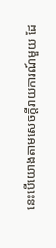នេះបើយោងតាមសេចក្តីរាយការណ៍មួយ ដែ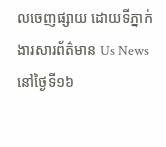លចេញផ្សាយ ដោយទីភ្នាក់ងារសារព័ត៌មាន Us News នៅថ្ងៃទី១៦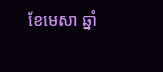ខែមេសា ឆ្នាំ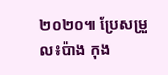២០២០៕ ប្រែសម្រួល៖ប៉ាង កុង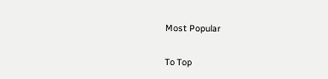Most Popular

To Top